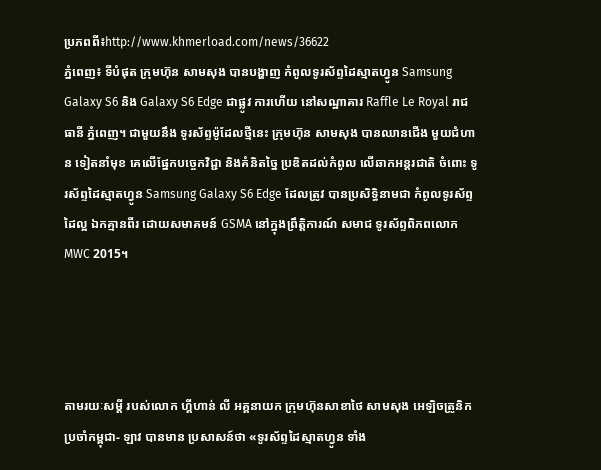ប្រភពពី៖http://www.khmerload.com/news/36622
ភ្នំពេញ៖ ទីបំផុត ក្រុមហ៊ុន សាមសុង បានបង្ហាញ កំពូលទូរស័ព្ទដៃស្មាតហ្វូន Samsung Galaxy S6 និង Galaxy S6 Edge ជាផ្លូវ ការហើយ នៅសណ្ឋាគារ Raffle Le Royal រាជធានី ភ្នំពេញ។ ជាមួយនឹង ទូរស័ព្ទម៉ូដែលថ្មីនេះ ក្រុមហ៊ុន សាមសុង បានឈានជើង មួយជំហាន ទៀតនាំមុខ គេលើផ្នែកបច្ចេកវិជ្ជា និងគំនិតច្នៃ ប្រឌិតដល់កំពូល លើឆាកអន្តរជាតិ ចំពោះ ទូរស័ព្ទដៃស្មាតហ្វូន Samsung Galaxy S6 Edge ដែលត្រូវ បានប្រសិទ្ធិនាមជា កំពូលទូរស័ព្ទដៃល្អ ឯកគ្មានពីរ ដោយសមាគមន៍ GSMA នៅក្នុងព្រឹត្តិការណ៍ សមាជ ទូរស័ព្ទពិភពលោក MWC 2015។




តាមរយៈសម្តី របស់លោក ហ្គីហាន់ លី អគ្គនាយក ក្រុមហ៊ុនសាខាថៃ សាមសុង អេឡិចត្រូនិក ប្រចាំកម្ពុជា- ឡាវ បានមាន ប្រសាសន៍ថា «ទូរស័ព្ទដៃស្មាតហ្វូន ទាំង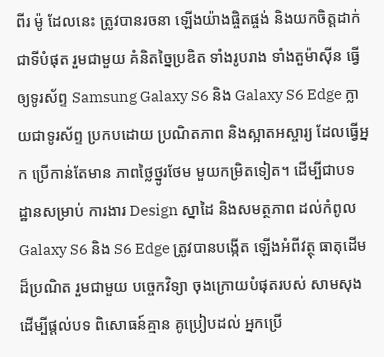ពីរ ម៉ូ ដែលនេះ ត្រូវបានរចនា ឡើងយ៉ាងផ្ចិតផ្ចង់ និងយកចិត្តដាក់ ជាទីបំផុត រួមជាមួយ គំនិតច្នៃប្រឌិត ទាំងរូបរាង ទាំងតួម៉ាស៊ីន ធ្វើឲ្យទូរស័ព្ទ Samsung Galaxy S6 និង Galaxy S6 Edge ក្លាយជាទូរស័ព្ទ ប្រកបដោយ ប្រណិតភាព និងស្អាតអស្ចារ្យ ដែលធ្វើអ្នក ប្រើកាន់តែមាន ភាពថ្លៃថ្នូរថែម មួយកម្រិតទៀត។ ដើម្បីជាបទ ដ្ឋានសម្រាប់ ការងារ Design ស្នាដៃ និងសមត្ថភាព ដល់កំពូល Galaxy S6 និង S6 Edge ត្រូវបានបង្កើត ឡើងអំពីវត្ថុ ធាតុដើមដ៏ប្រណិត រួមជាមួយ បច្ចេកវិទ្យា ចុងក្រោយបំផុតរបស់ សាមសុង ដើម្បីផ្តល់បទ ពិសោធន៍គ្មាន គូប្រៀបដល់ អ្នកប្រើ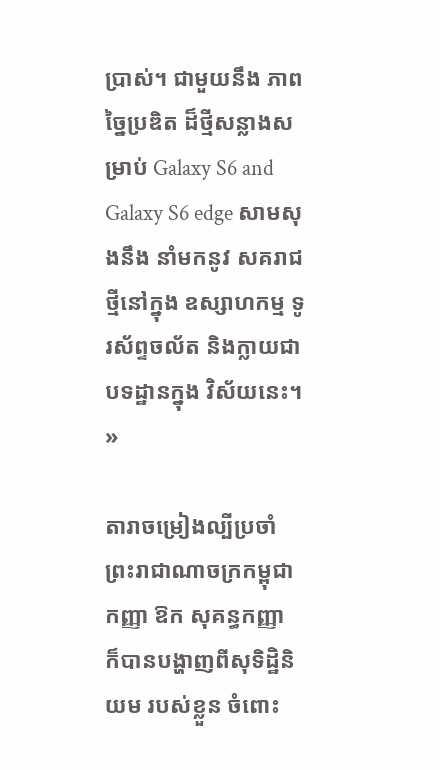ប្រាស់។ ជាមួយនឹង ភាពច្នៃប្រឌិត ដ៏ថ្មីសន្លាងសម្រាប់ Galaxy S6 and Galaxy S6 edge សាមសុងនឹង នាំមកនូវ សគរាជថ្មីនៅក្នុង ឧស្សាហកម្ម ទូរស័ព្ទចល័ត និងក្លាយជា បទដ្ឋានក្នុង វិស័យនេះ។ »

តារាចម្រៀងល្បីប្រចាំព្រះរាជាណាចក្រកម្ពុជា កញ្ញា ឱក សុគន្ធកញ្ញា ក៏បានបង្ហាញពីសុទិដ្ឋិនិយម របស់ខ្លួន ចំពោះ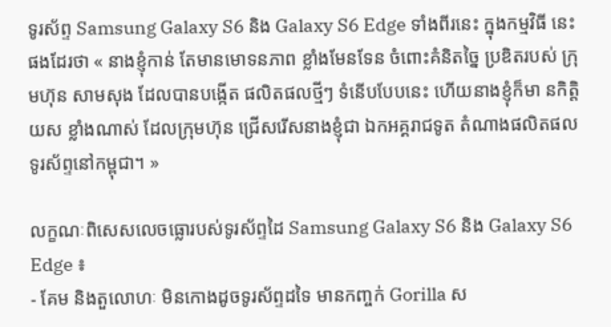ទូរស័ព្ទ Samsung Galaxy S6 និង Galaxy S6 Edge ទាំងពីរនេះ ក្នុងកម្មវិធី នេះផងដែរថា « នាងខ្ញុំកាន់ តែមានមោទនភាព ខ្លាំងមែនទែន ចំពោះគំនិតច្នៃ ប្រឌិតរបស់ ក្រុមហ៊ុន សាមសុង ដែលបានបង្កើត ផលិតផលថ្មីៗ ទំនើបបែបនេះ ហើយនាងខ្ញុំក៏មា នកិត្តិយស ខ្លាំងណាស់ ដែលក្រុមហ៊ុន ជ្រើសរើសនាងខ្ញុំជា ឯកអគ្គរាជទូត តំណាងផលិតផល ទូរស័ព្ទនៅកម្ពុជា។ »

លក្ខណៈពិសេសលេចធ្លោរបស់ទូរស័ព្ទដៃ Samsung Galaxy S6 និង Galaxy S6 Edge ៖
- គែម និងតួលោហៈ មិនកោងដូចទូរស័ព្ទដទៃ មានកញ្ចក់ Gorilla ស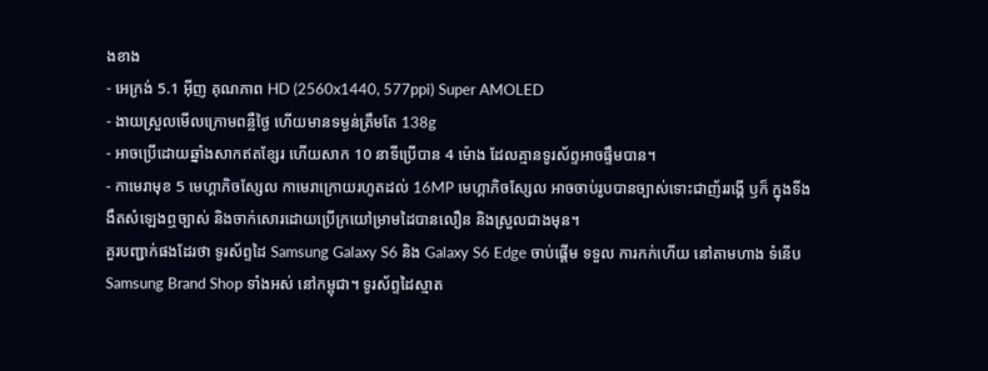ងខាង
- អេក្រង់ 5.1 អ៊ីញ គុណភាព HD (2560x1440, 577ppi) Super AMOLED
- ងាយស្រួលមើលក្រោមពន្លឺថ្ងៃ ហើយមានទម្ងន់ត្រឹមតែ 138g
- អាចប្រើដោយឆ្នាំងសាកឥតខ្សែរ ហើយសាក 10 នាទីប្រើបាន 4 ម៉ោង ដែលគ្មានទូរស័ព្ទអាចផ្ទឹមបាន។
- កាមេរាមុខ 5 មេហ្គាភិចស្សែល កាមេរាក្រោយរហូតដល់ 16MP មេហ្គាភិចស្សែល អាចចាប់រូបបានច្បាស់ទោះជាញ័ររង្គើ ឫក៏ ក្នុងទីងងឹតសំឡេងឮច្បាស់ និងចាក់សោរដោយប្រើក្រយៅម្រាមដៃបានលឿន និងស្រួលជាងមុន។
គួរបញ្ជាក់ផងដែរថា ទូរស័ព្ទដៃ Samsung Galaxy S6 និង Galaxy S6 Edge ចាប់ផ្តើម ទទួល ការកក់ហើយ នៅតាមហាង ទំនើប Samsung Brand Shop ទាំងអស់ នៅកម្ពុជា។ ទូរស័ព្ទដៃស្មាត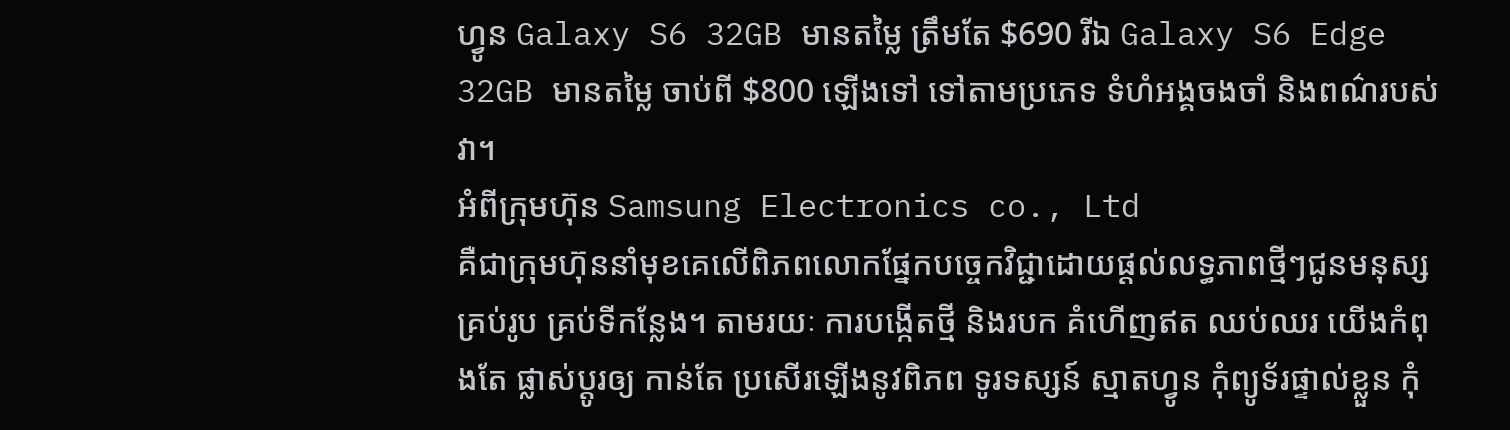ហ្វូន Galaxy S6 32GB មានតម្លៃ ត្រឹមតែ $690 រីឯ Galaxy S6 Edge 32GB មានតម្លៃ ចាប់ពី $800 ឡើងទៅ ទៅតាមប្រភេទ ទំហំអង្គចងចាំ និងពណ៌របស់វា។
អំពីក្រុមហ៊ុន Samsung Electronics co., Ltd
គឺជាក្រុមហ៊ុននាំមុខគេលើពិភពលោកផ្នែកបច្ចេកវិជ្ជាដោយផ្តល់លទ្ធភាពថ្មីៗជូនមនុស្ស គ្រប់រូប គ្រប់ទីកន្លែង។ តាមរយៈ ការបង្កើតថ្មី និងរបក គំហើញឥត ឈប់ឈរ យើងកំពុងតែ ផ្លាស់ប្តូរឲ្យ កាន់តែ ប្រសើរឡើងនូវពិភព ទូរទស្សន៍ ស្មាតហ្វូន កុំព្យូទ័រផ្ទាល់ខ្លួន កុំ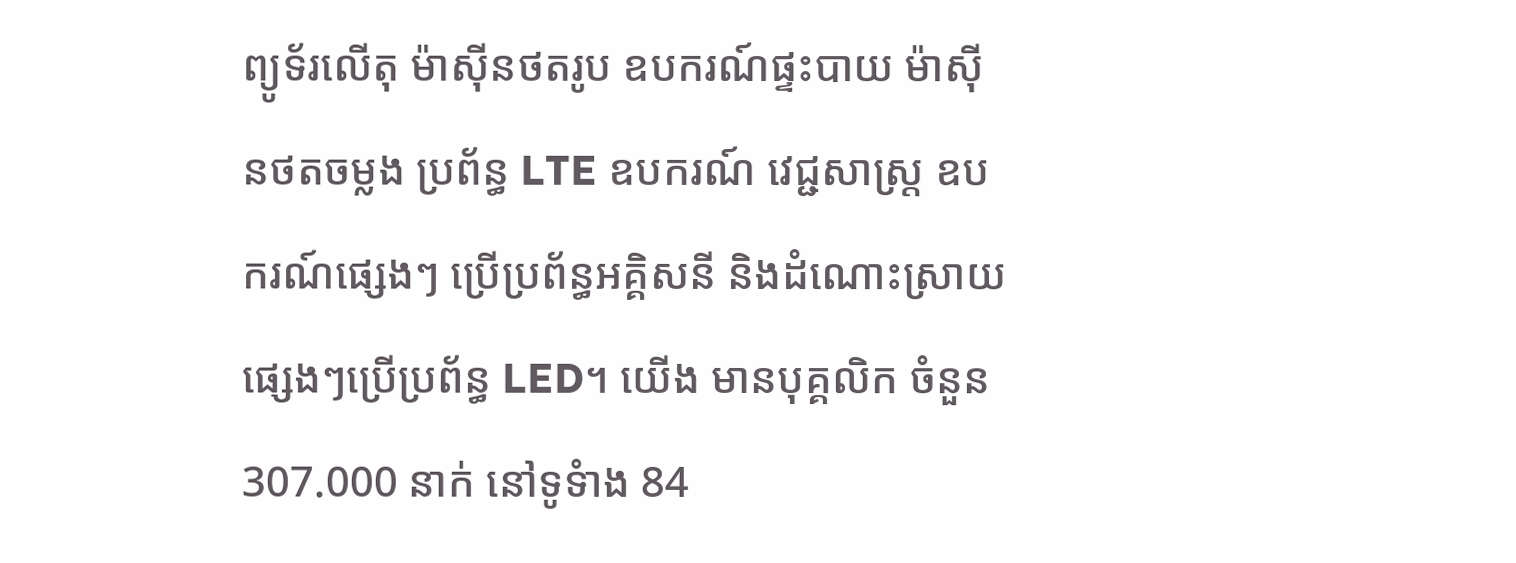ព្យូទ័រលើតុ ម៉ាស៊ីនថតរូប ឧបករណ៍ផ្ទះបាយ ម៉ាស៊ីនថតចម្លង ប្រព័ន្ធ LTE ឧបករណ៍ វេជ្ជសាស្ត្រ ឧបករណ៍ផ្សេងៗ ប្រើប្រព័ន្ធអគ្គិសនី និងដំណោះស្រាយ ផ្សេងៗប្រើប្រព័ន្ធ LED។ យើង មានបុគ្គលិក ចំនួន 307.000 នាក់ នៅទូទំាង 84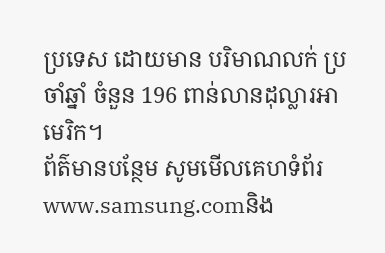ប្រទេស ដោយមាន បរិមាណលក់ ប្រចាំឆ្នាំ ចំនួន 196 ពាន់លានដុល្លារអាមេរិក។
ព័ត៌មានបន្ថែម សូមមើលគេហទំព័រ www.samsung.comនិង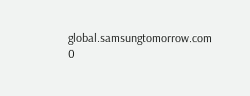global.samsungtomorrow.com
0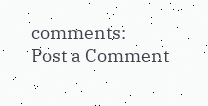comments:
Post a Comment